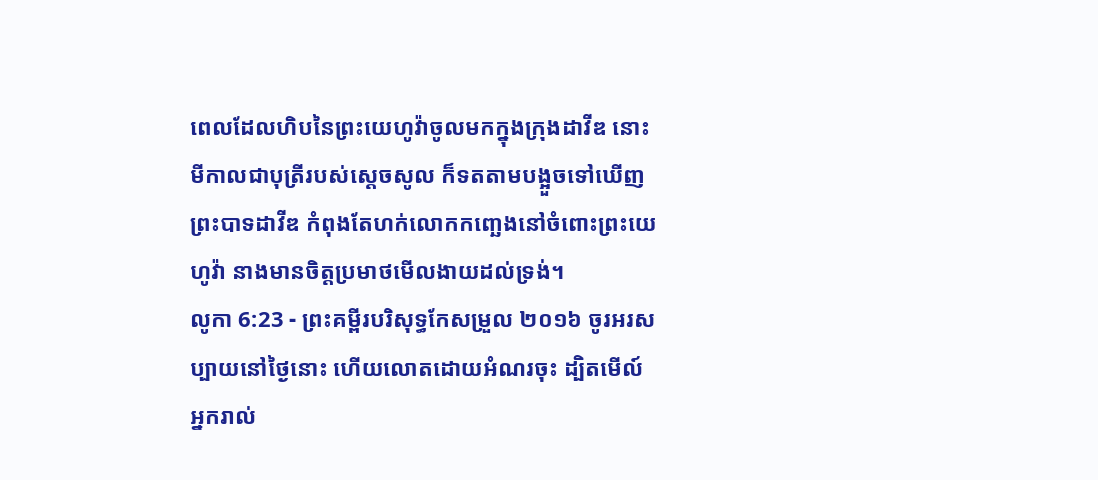ពេលដែលហិបនៃព្រះយេហូវ៉ាចូលមកក្នុងក្រុងដាវីឌ នោះមីកាលជាបុត្រីរបស់ស្ដេចសូល ក៏ទតតាមបង្អួចទៅឃើញព្រះបាទដាវីឌ កំពុងតែហក់លោកកញ្ឆេងនៅចំពោះព្រះយេហូវ៉ា នាងមានចិត្តប្រមាថមើលងាយដល់ទ្រង់។
លូកា 6:23 - ព្រះគម្ពីរបរិសុទ្ធកែសម្រួល ២០១៦ ចូរអរសប្បាយនៅថ្ងៃនោះ ហើយលោតដោយអំណរចុះ ដ្បិតមើល៍ អ្នករាល់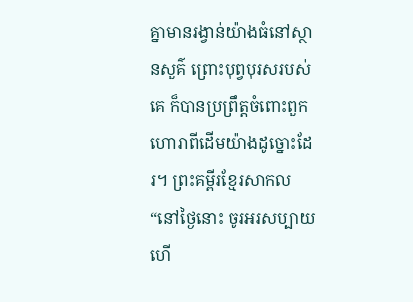គ្នាមានរង្វាន់យ៉ាងធំនៅស្ថានសួគ៌ ព្រោះបុព្វបុរសរបស់គេ ក៏បានប្រព្រឹត្តចំពោះពួកហោរាពីដើមយ៉ាងដូច្នោះដែរ។ ព្រះគម្ពីរខ្មែរសាកល “នៅថ្ងៃនោះ ចូរអរសប្បាយ ហើ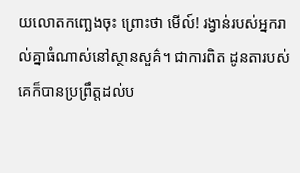យលោតកញ្ឆេងចុះ ព្រោះថា មើល៍! រង្វាន់របស់អ្នករាល់គ្នាធំណាស់នៅស្ថានសួគ៌។ ជាការពិត ដូនតារបស់គេក៏បានប្រព្រឹត្តដល់ប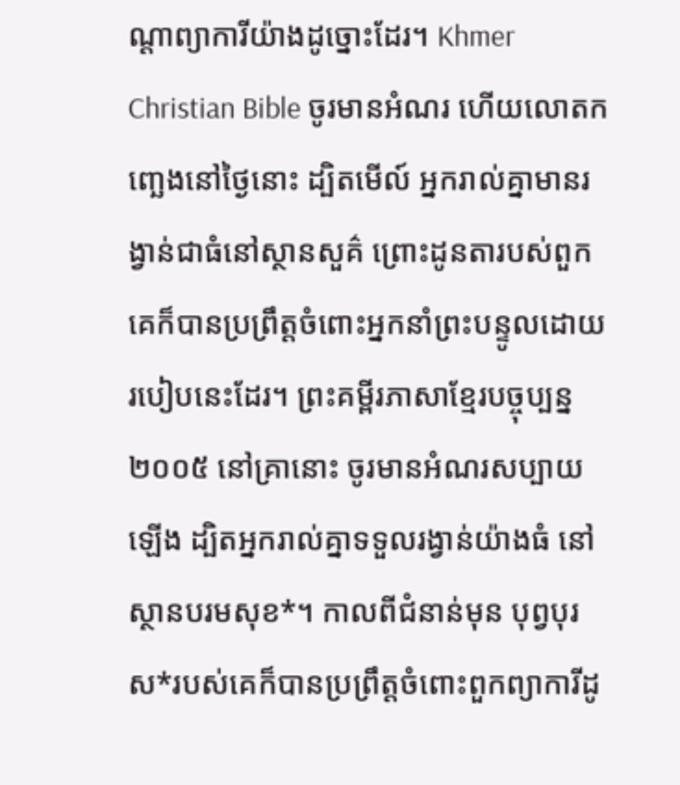ណ្ដាព្យាការីយ៉ាងដូច្នោះដែរ។ Khmer Christian Bible ចូរមានអំណរ ហើយលោតកញ្ឆេងនៅថ្ងៃនោះ ដ្បិតមើល៍ អ្នករាល់គ្នាមានរង្វាន់ជាធំនៅស្ថានសួគ៌ ព្រោះដូនតារបស់ពួកគេក៏បានប្រព្រឹត្ដចំពោះអ្នកនាំព្រះបន្ទូលដោយរបៀបនេះដែរ។ ព្រះគម្ពីរភាសាខ្មែរបច្ចុប្បន្ន ២០០៥ នៅគ្រានោះ ចូរមានអំណរសប្បាយឡើង ដ្បិតអ្នករាល់គ្នាទទួលរង្វាន់យ៉ាងធំ នៅស្ថានបរមសុខ*។ កាលពីជំនាន់មុន បុព្វបុរស*របស់គេក៏បានប្រព្រឹត្តចំពោះពួកព្យាការីដូ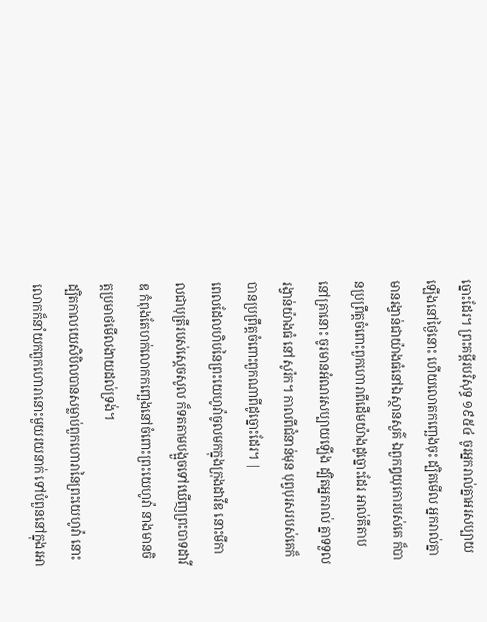ច្នោះដែរ។ ព្រះគម្ពីរបរិសុទ្ធ ១៩៥៤ ចូរអ្នករាល់គ្នាអរសប្បាយឡើងនៅថ្ងៃនោះ ហើយលោតកញ្ឆេងចុះ ដ្បិតមើល អ្នករាល់គ្នាមានរង្វាន់ជាយ៉ាងធំនៅឯស្ថានសួគ៌ ឯពួកឰយុកោរបស់គេ ក៏បានប្រព្រឹត្តចំពោះពួកហោរាពីដើមយ៉ាងដូច្នោះដែរ អាល់គីតាប នៅគ្រានោះ ចូរមានអំណរសប្បាយឡើង ដ្បិតអ្នករាល់ គ្នាទទួល រង្វាន់យ៉ាងធំ នៅសូរ៉ក។ កាលពីជំនាន់មុន បុព្វបុរសរបស់គេក៏បានប្រព្រឹត្ដចំពោះពួកណាពីដូច្នោះដែរ។ |
ពេលដែលហិបនៃព្រះយេហូវ៉ាចូលមកក្នុងក្រុងដាវីឌ នោះមីកាលជាបុត្រីរបស់ស្ដេចសូល ក៏ទតតាមបង្អួចទៅឃើញព្រះបាទដាវីឌ កំពុងតែហក់លោកកញ្ឆេងនៅចំពោះព្រះយេហូវ៉ា នាងមានចិត្តប្រមាថមើលងាយដល់ទ្រង់។
ដ្បិតកាលយេសិបិលបានសម្លាប់ពួកហោរានៃព្រះយេហូវ៉ា នោះលោកក៏នាំយកពួកហោរានោះមួយរយនាក់ ទៅបំពួននៅក្នុងរអា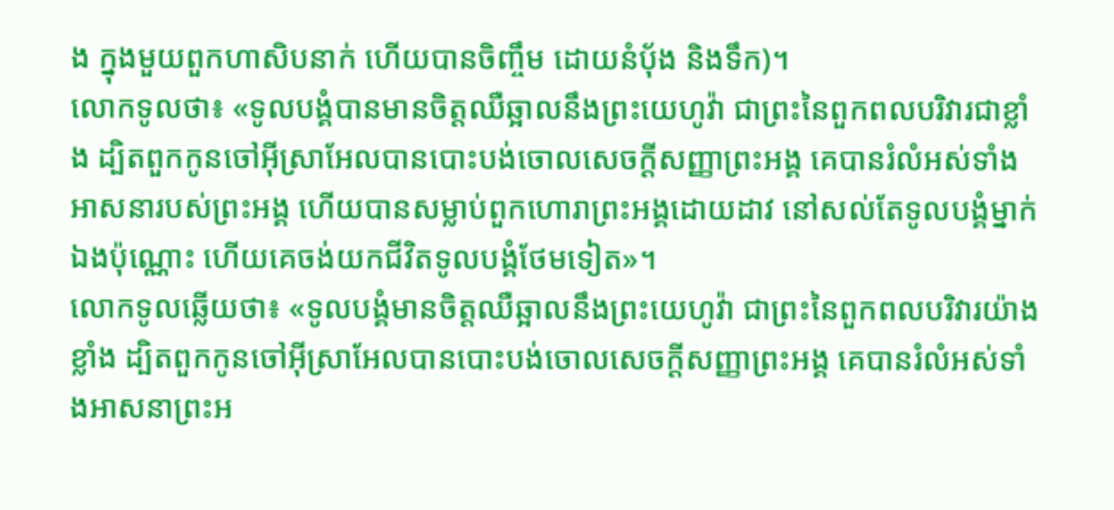ង ក្នុងមួយពួកហាសិបនាក់ ហើយបានចិញ្ចឹម ដោយនំបុ័ង និងទឹក)។
លោកទូលថា៖ «ទូលបង្គំបានមានចិត្តឈឺឆ្អាលនឹងព្រះយេហូវ៉ា ជាព្រះនៃពួកពលបរិវារជាខ្លាំង ដ្បិតពួកកូនចៅអ៊ីស្រាអែលបានបោះបង់ចោលសេចក្ដីសញ្ញាព្រះអង្គ គេបានរំលំអស់ទាំងអាសនារបស់ព្រះអង្គ ហើយបានសម្លាប់ពួកហោរាព្រះអង្គដោយដាវ នៅសល់តែទូលបង្គំម្នាក់ឯងប៉ុណ្ណោះ ហើយគេចង់យកជីវិតទូលបង្គំថែមទៀត»។
លោកទូលឆ្លើយថា៖ «ទូលបង្គំមានចិត្តឈឺឆ្អាលនឹងព្រះយេហូវ៉ា ជាព្រះនៃពួកពលបរិវារយ៉ាងខ្លាំង ដ្បិតពួកកូនចៅអ៊ីស្រាអែលបានបោះបង់ចោលសេចក្ដីសញ្ញាព្រះអង្គ គេបានរំលំអស់ទាំងអាសនាព្រះអ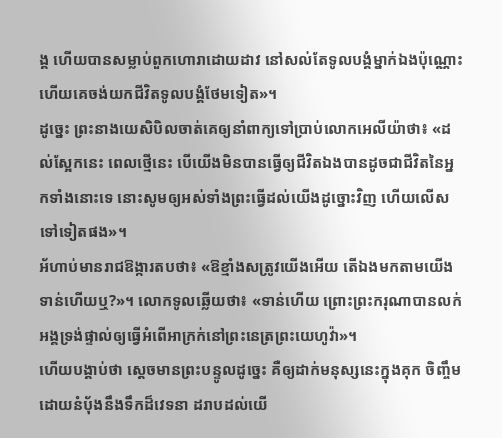ង្គ ហើយបានសម្លាប់ពួកហោរាដោយដាវ នៅសល់តែទូលបង្គំម្នាក់ឯងប៉ុណ្ណោះ ហើយគេចង់យកជីវិតទូលបង្គំថែមទៀត»។
ដូច្នេះ ព្រះនាងយេសិបិលចាត់គេឲ្យនាំពាក្យទៅប្រាប់លោកអេលីយ៉ាថា៖ «ដល់ស្អែកនេះ ពេលថ្មើនេះ បើយើងមិនបានធ្វើឲ្យជីវិតឯងបានដូចជាជីវិតនៃអ្នកទាំងនោះទេ នោះសូមឲ្យអស់ទាំងព្រះធ្វើដល់យើងដូច្នោះវិញ ហើយលើសទៅទៀតផង»។
អ័ហាប់មានរាជឱង្ការតបថា៖ «ឱខ្មាំងសត្រូវយើងអើយ តើឯងមកតាមយើងទាន់ហើយឬ?»។ លោកទូលឆ្លើយថា៖ «ទាន់ហើយ ព្រោះព្រះករុណាបានលក់អង្គទ្រង់ផ្ទាល់ឲ្យធ្វើអំពើអាក្រក់នៅព្រះនេត្រព្រះយេហូវ៉ា»។
ហើយបង្គាប់ថា ស្ដេចមានព្រះបន្ទូលដូច្នេះ គឺឲ្យដាក់មនុស្សនេះក្នុងគុក ចិញ្ចឹមដោយនំបុ័ងនឹងទឹកដ៏វេទនា ដរាបដល់យើ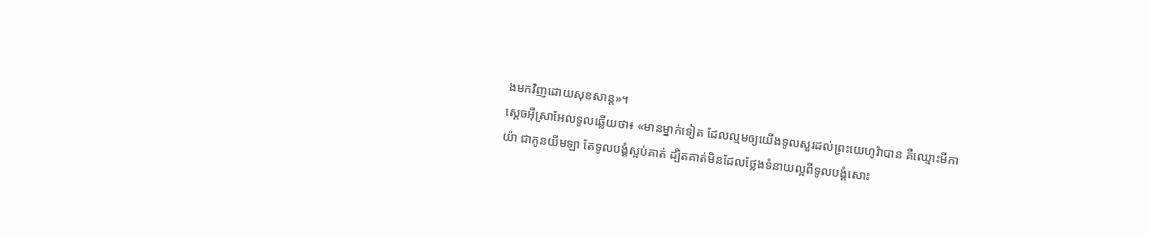ងមកវិញដោយសុខសាន្ត»។
ស្តេចអ៊ីស្រាអែលទូលឆ្លើយថា៖ «មានម្នាក់ទៀត ដែលល្មមឲ្យយើងទូលសួរដល់ព្រះយេហូវ៉ាបាន គឺឈ្មោះមីកាយ៉ា ជាកូនយីមឡា តែទូលបង្គំស្អប់គាត់ ដ្បិតគាត់មិនដែលថ្លែងទំនាយល្អពីទូលបង្គំសោះ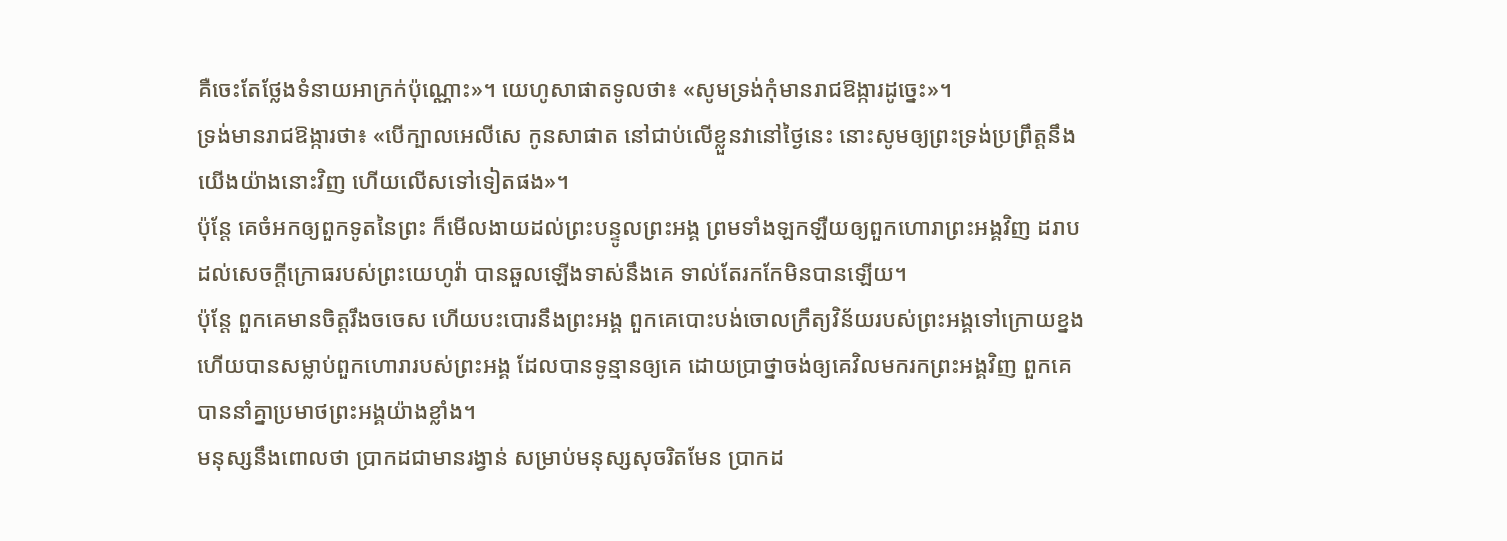គឺចេះតែថ្លែងទំនាយអាក្រក់ប៉ុណ្ណោះ»។ យេហូសាផាតទូលថា៖ «សូមទ្រង់កុំមានរាជឱង្ការដូច្នេះ»។
ទ្រង់មានរាជឱង្ការថា៖ «បើក្បាលអេលីសេ កូនសាផាត នៅជាប់លើខ្លួនវានៅថ្ងៃនេះ នោះសូមឲ្យព្រះទ្រង់ប្រព្រឹត្តនឹងយើងយ៉ាងនោះវិញ ហើយលើសទៅទៀតផង»។
ប៉ុន្តែ គេចំអកឲ្យពួកទូតនៃព្រះ ក៏មើលងាយដល់ព្រះបន្ទូលព្រះអង្គ ព្រមទាំងឡកឡឺយឲ្យពួកហោរាព្រះអង្គវិញ ដរាបដល់សេចក្ដីក្រោធរបស់ព្រះយេហូវ៉ា បានឆួលឡើងទាស់នឹងគេ ទាល់តែរកកែមិនបានឡើយ។
ប៉ុន្តែ ពួកគេមានចិត្តរឹងចចេស ហើយបះបោរនឹងព្រះអង្គ ពួកគេបោះបង់ចោលក្រឹត្យវិន័យរបស់ព្រះអង្គទៅក្រោយខ្នង ហើយបានសម្លាប់ពួកហោរារបស់ព្រះអង្គ ដែលបានទូន្មានឲ្យគេ ដោយប្រាថ្នាចង់ឲ្យគេវិលមករកព្រះអង្គវិញ ពួកគេបាននាំគ្នាប្រមាថព្រះអង្គយ៉ាងខ្លាំង។
មនុស្សនឹងពោលថា ប្រាកដជាមានរង្វាន់ សម្រាប់មនុស្សសុចរិតមែន ប្រាកដ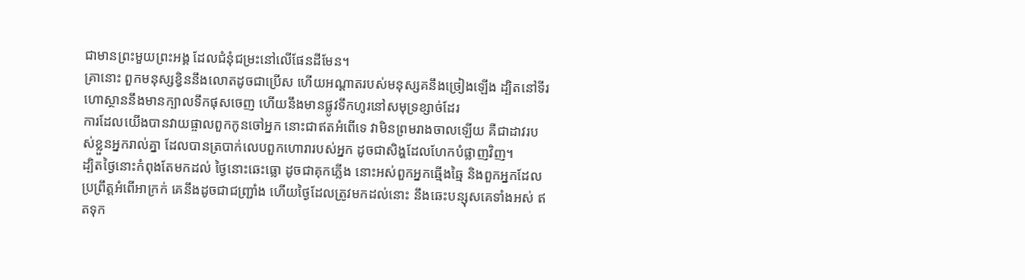ជាមានព្រះមួយព្រះអង្គ ដែលជំនុំជម្រះនៅលើផែនដីមែន។
គ្រានោះ ពួកមនុស្សខ្វិននឹងលោតដូចជាប្រើស ហើយអណ្ដាតរបស់មនុស្សគនឹងច្រៀងឡើង ដ្បិតនៅទីរហោស្ថាននឹងមានក្បាលទឹកផុសចេញ ហើយនឹងមានផ្លូវទឹកហូរនៅសមុទ្រខ្សាច់ដែរ
ការដែលយើងបានវាយផ្ចាលពួកកូនចៅអ្នក នោះជាឥតអំពើទេ វាមិនព្រមរាងចាលឡើយ គឺជាដាវរបស់ខ្លួនអ្នករាល់គ្នា ដែលបានត្របាក់លេបពួកហោរារបស់អ្នក ដូចជាសិង្ហដែលហែកបំផ្លាញវិញ។
ដ្បិតថ្ងៃនោះកំពុងតែមកដល់ ថ្ងៃនោះឆេះធ្លោ ដូចជាគុកភ្លើង នោះអស់ពួកអ្នកឆ្មើងឆ្មៃ និងពួកអ្នកដែលប្រព្រឹត្តអំពើអាក្រក់ គេនឹងដូចជាជញ្ជ្រាំង ហើយថ្ងៃដែលត្រូវមកដល់នោះ នឹងឆេះបន្សុសគេទាំងអស់ ឥតទុក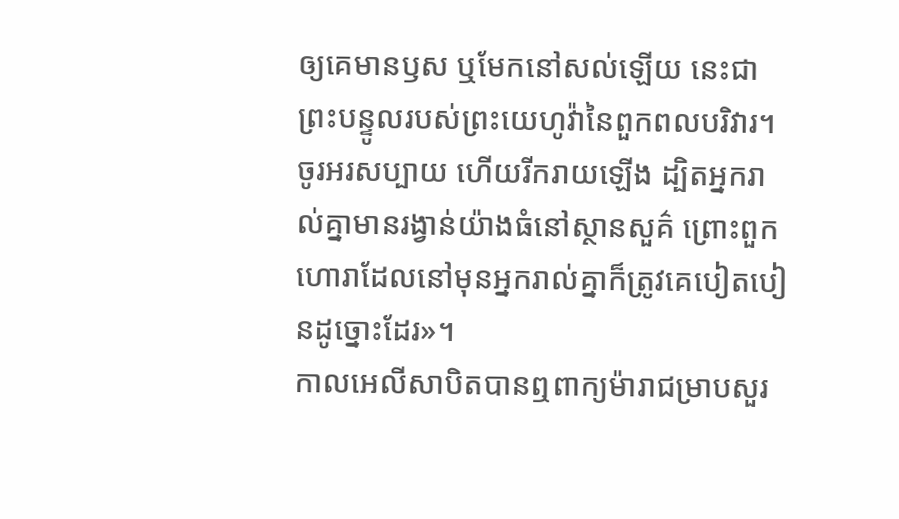ឲ្យគេមានឫស ឬមែកនៅសល់ឡើយ នេះជាព្រះបន្ទូលរបស់ព្រះយេហូវ៉ានៃពួកពលបរិវារ។
ចូរអរសប្បាយ ហើយរីករាយឡើង ដ្បិតអ្នករាល់គ្នាមានរង្វាន់យ៉ាងធំនៅស្ថានសួគ៌ ព្រោះពួកហោរាដែលនៅមុនអ្នករាល់គ្នាក៏ត្រូវគេបៀតបៀនដូច្នោះដែរ»។
កាលអេលីសាបិតបានឮពាក្យម៉ារាជម្រាបសួរ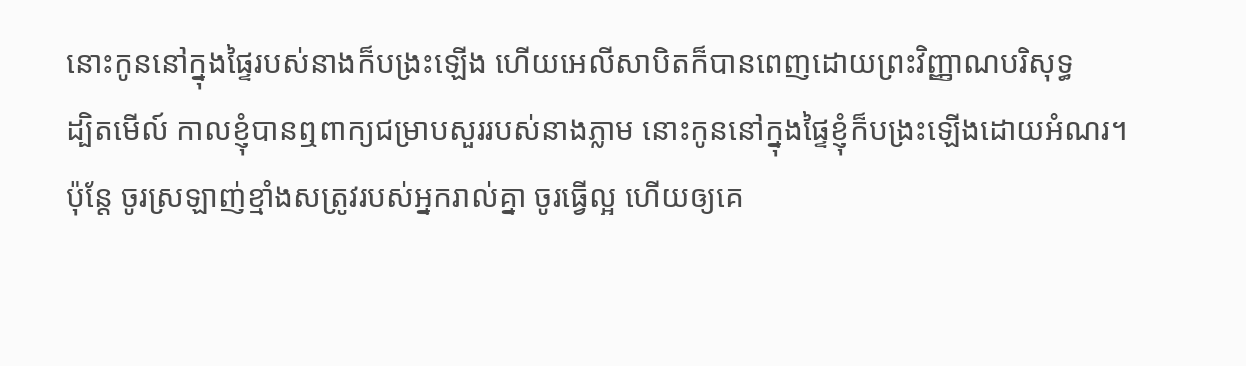នោះកូននៅក្នុងផ្ទៃរបស់នាងក៏បង្រះឡើង ហើយអេលីសាបិតក៏បានពេញដោយព្រះវិញ្ញាណបរិសុទ្ធ
ដ្បិតមើល៍ កាលខ្ញុំបានឮពាក្យជម្រាបសួររបស់នាងភ្លាម នោះកូននៅក្នុងផ្ទៃខ្ញុំក៏បង្រះឡើងដោយអំណរ។
ប៉ុន្ដែ ចូរស្រឡាញ់ខ្មាំងសត្រូវរបស់អ្នករាល់គ្នា ចូរធ្វើល្អ ហើយឲ្យគេ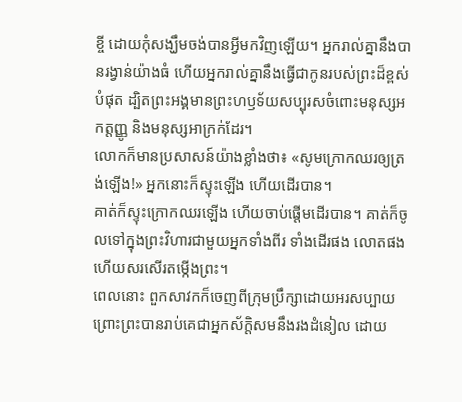ខ្ចី ដោយកុំសង្ឃឹមចង់បានអ្វីមកវិញឡើយ។ អ្នករាល់គ្នានឹងបានរង្វាន់យ៉ាងធំ ហើយអ្នករាល់គ្នានឹងធ្វើជាកូនរបស់ព្រះដ៏ខ្ពស់បំផុត ដ្បិតព្រះអង្គមានព្រះហឫទ័យសប្បុរសចំពោះមនុស្សអកត្តញ្ញូ និងមនុស្សអាក្រក់ដែរ។
លោកក៏មានប្រសាសន៍យ៉ាងខ្លាំងថា៖ «សូមក្រោកឈរឲ្យត្រង់ឡើង!» អ្នកនោះក៏ស្ទុះឡើង ហើយដើរបាន។
គាត់ក៏ស្ទុះក្រោកឈរឡើង ហើយចាប់ផ្ដើមដើរបាន។ គាត់ក៏ចូលទៅក្នុងព្រះវិហារជាមួយអ្នកទាំងពីរ ទាំងដើរផង លោតផង ហើយសរសើរតម្កើងព្រះ។
ពេលនោះ ពួកសាវកក៏ចេញពីក្រុមប្រឹក្សាដោយអរសប្បាយ ព្រោះព្រះបានរាប់គេជាអ្នកស័ក្តិសមនឹងរងដំនៀល ដោយ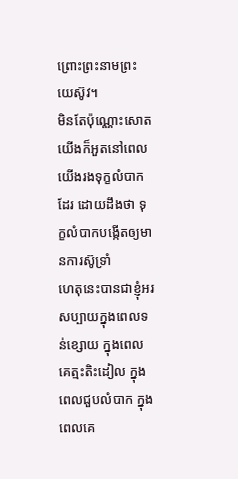ព្រោះព្រះនាមព្រះយេស៊ូវ។
មិនតែប៉ុណ្ណោះសោត យើងក៏អួតនៅពេលយើងរងទុក្ខលំបាកដែរ ដោយដឹងថា ទុក្ខលំបាកបង្កើតឲ្យមានការស៊ូទ្រាំ
ហេតុនេះបានជាខ្ញុំអរសប្បាយក្នុងពេលទន់ខ្សោយ ក្នុងពេលគេត្មះតិះដៀល ក្នុងពេលជួបលំបាក ក្នុងពេលគេ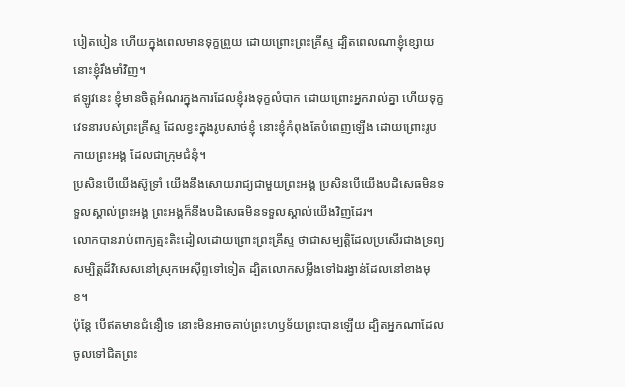បៀតបៀន ហើយក្នុងពេលមានទុក្ខព្រួយ ដោយព្រោះព្រះគ្រីស្ទ ដ្បិតពេលណាខ្ញុំខ្សោយ នោះខ្ញុំរឹងមាំវិញ។
ឥឡូវនេះ ខ្ញុំមានចិត្តអំណរក្នុងការដែលខ្ញុំរងទុក្ខលំបាក ដោយព្រោះអ្នករាល់គ្នា ហើយទុក្ខវេទនារបស់ព្រះគ្រីស្ទ ដែលខ្វះក្នុងរូបសាច់ខ្ញុំ នោះខ្ញុំកំពុងតែបំពេញឡើង ដោយព្រោះរូបកាយព្រះអង្គ ដែលជាក្រុមជំនុំ។
ប្រសិនបើយើងស៊ូទ្រាំ យើងនឹងសោយរាជ្យជាមួយព្រះអង្គ ប្រសិនបើយើងបដិសេធមិនទទួលស្គាល់ព្រះអង្គ ព្រះអង្គក៏នឹងបដិសេធមិនទទួលស្គាល់យើងវិញដែរ។
លោកបានរាប់ពាក្យត្មះតិះដៀលដោយព្រោះព្រះគ្រីស្ទ ថាជាសម្បត្តិដែលប្រសើរជាងទ្រព្យសម្បិត្តដ៏វិសេសនៅស្រុកអេស៊ីព្ទទៅទៀត ដ្បិតលោកសម្លឹងទៅឯរង្វាន់ដែលនៅខាងមុខ។
ប៉ុន្ដែ បើឥតមានជំនឿទេ នោះមិនអាចគាប់ព្រះហឫទ័យព្រះបានឡើយ ដ្បិតអ្នកណាដែលចូលទៅជិតព្រះ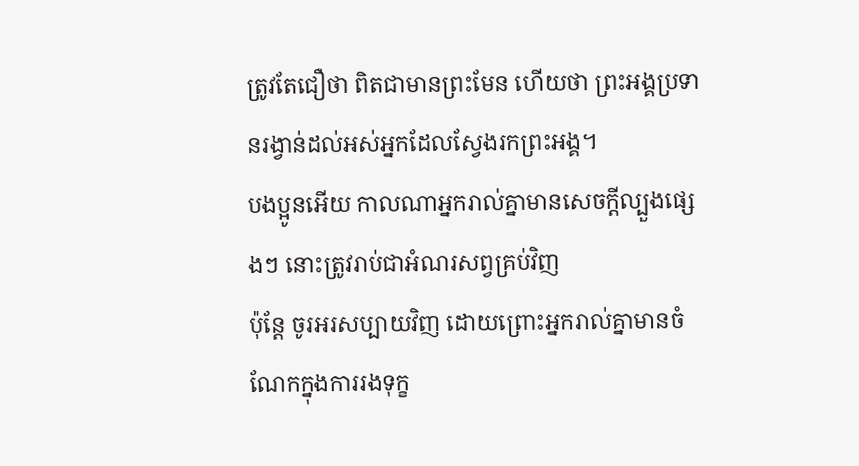ត្រូវតែជឿថា ពិតជាមានព្រះមែន ហើយថា ព្រះអង្គប្រទានរង្វាន់ដល់អស់អ្នកដែលស្វែងរកព្រះអង្គ។
បងប្អូនអើយ កាលណាអ្នករាល់គ្នាមានសេចក្តីល្បួងផ្សេងៗ នោះត្រូវរាប់ជាអំណរសព្វគ្រប់វិញ
ប៉ុន្តែ ចូរអរសប្បាយវិញ ដោយព្រោះអ្នករាល់គ្នាមានចំណែកក្នុងការរងទុក្ខ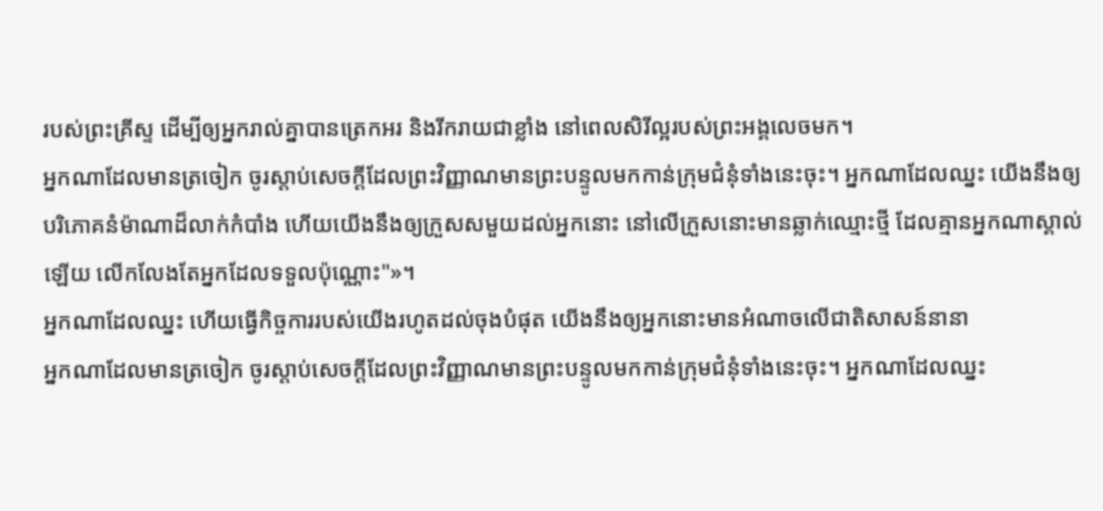របស់ព្រះគ្រីស្ទ ដើម្បីឲ្យអ្នករាល់គ្នាបានត្រេកអរ និងរីករាយជាខ្លាំង នៅពេលសិរីល្អរបស់ព្រះអង្គលេចមក។
អ្នកណាដែលមានត្រចៀក ចូរស្តាប់សេចក្ដីដែលព្រះវិញ្ញាណមានព្រះបន្ទូលមកកាន់ក្រុមជំនុំទាំងនេះចុះ។ អ្នកណាដែលឈ្នះ យើងនឹងឲ្យបរិភោគនំម៉ាណាដ៏លាក់កំបាំង ហើយយើងនឹងឲ្យក្រួសសមួយដល់អ្នកនោះ នៅលើក្រួសនោះមានឆ្លាក់ឈ្មោះថ្មី ដែលគ្មានអ្នកណាស្គាល់ឡើយ លើកលែងតែអ្នកដែលទទួលប៉ុណ្ណោះ"»។
អ្នកណាដែលឈ្នះ ហើយធ្វើកិច្ចការរបស់យើងរហូតដល់ចុងបំផុត យើងនឹងឲ្យអ្នកនោះមានអំណាចលើជាតិសាសន៍នានា
អ្នកណាដែលមានត្រចៀក ចូរស្តាប់សេចក្ដីដែលព្រះវិញ្ញាណមានព្រះបន្ទូលមកកាន់ក្រុមជំនុំទាំងនេះចុះ។ អ្នកណាដែលឈ្នះ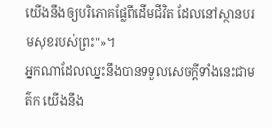យើងនឹងឲ្យបរិភោគផ្លែពីដើមជីវិត ដែលនៅស្ថានបរមសុខរបស់ព្រះ"»។
អ្នកណាដែលឈ្នះនឹងបានទទួលសេចក្ដីទាំងនេះជាមត៌ក យើងនឹង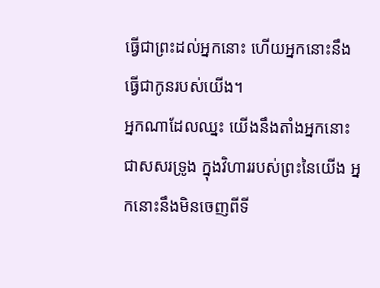ធ្វើជាព្រះដល់អ្នកនោះ ហើយអ្នកនោះនឹងធ្វើជាកូនរបស់យើង។
អ្នកណាដែលឈ្នះ យើងនឹងតាំងអ្នកនោះជាសសរទ្រូង ក្នុងវិហាររបស់ព្រះនៃយើង អ្នកនោះនឹងមិនចេញពីទី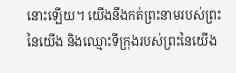នោះឡើយ។ យើងនឹងកត់ព្រះនាមរបស់ព្រះនៃយើង និងឈ្មោះទីក្រុងរបស់ព្រះនៃយើង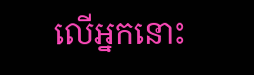លើអ្នកនោះ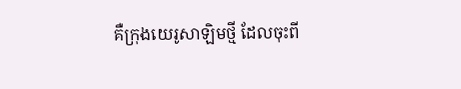គឺក្រុងយេរូសាឡិមថ្មី ដែលចុះពី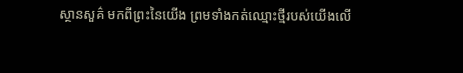ស្ថានសួគ៌ មកពីព្រះនៃយើង ព្រមទាំងកត់ឈ្មោះថ្មីរបស់យើងលើ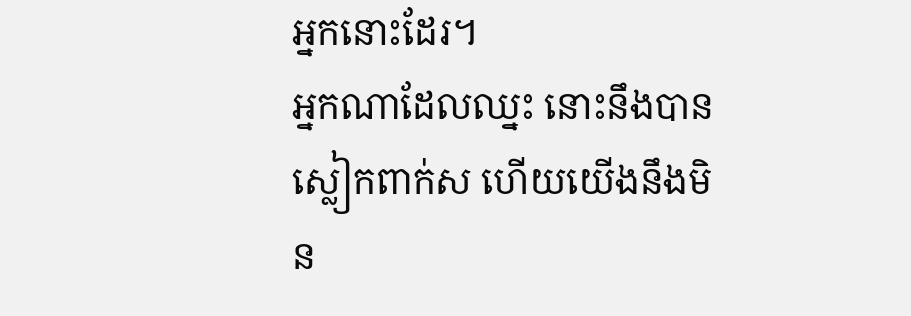អ្នកនោះដែរ។
អ្នកណាដែលឈ្នះ នោះនឹងបានស្លៀកពាក់ស ហើយយើងនឹងមិន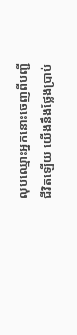លុបឈ្មោះអ្នកនោះចេញពីបញ្ជីជីវិតឡើយ យើងនឹងថ្លែងប្រាប់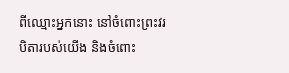ពីឈ្មោះអ្នកនោះ នៅចំពោះព្រះវរបិតារបស់យើង និងចំពោះ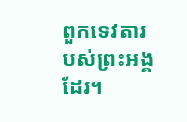ពួកទេវតារបស់ព្រះអង្គដែរ។